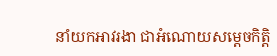នាំយកអាវរងា ជាអំណោយសម្ដេចកិត្តិ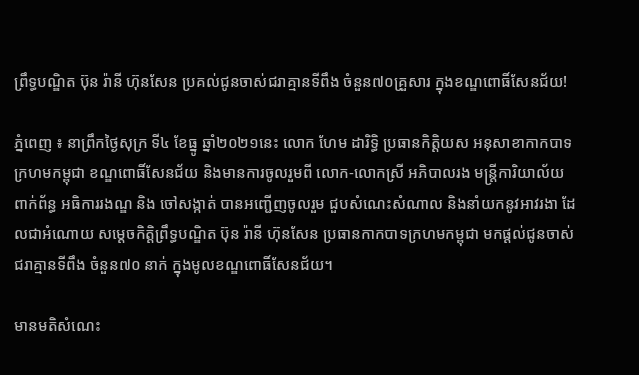ព្រឹទ្ធបណ្ឌិត ប៊ុន រ៉ានី ហ៊ុនសែន ប្រគល់ជូនចាស់ជរាគ្មានទីពឹង ចំនួន៧០គ្រួសារ ក្នុងខណ្ឌពោធិ៍សែនជ័យ!

ភ្នំពេញ ៖ នាព្រឹកថ្ងៃសុក្រ ទី៤ ខែធ្នូ ឆ្នាំ២០២១នេះ លោក ហែម ដារិទ្ធិ ប្រធានកិត្តិយស អនុសាខាកាកបាទក្រហមកម្ពុជា ខណ្ឌពោធិ៍សែនជ័យ និងមានការចូលរួមពី លោក-លោកស្រី អភិបាលរង មន្ត្រីការិយាល័យពាក់ព័ន្ធ អធិការរងណ្ឌ និង ចៅសង្កាត់ បានអញ្ជើញចូលរួម ជួបសំណេះសំណាល និងនាំយកនូវអាវរងា ដែលជាអំណោយ សម្ដេចកិត្តិព្រឹទ្ធបណ្ឌិត ប៊ុន រ៉ានី ហ៊ុនសែន ប្រធានកាកបាទក្រហមកម្ពុជា មកផ្ដល់ជូនចាស់ជរាគ្មានទីពឹង ចំនួន៧០ នាក់ ក្នុងមូលខណ្ឌពោធិ៍សែនជ័យ។

មានមតិសំណេះ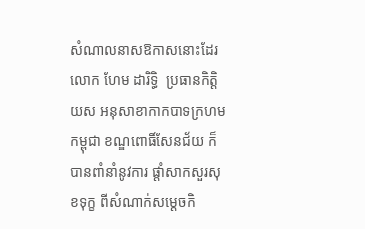សំណាលនាសឱកាសនោះដែរ លោក ហែម ដារិទ្ធិ  ប្រធានកិត្តិយស អនុសាខាកាកបាទក្រហមកម្ពុជា ខណ្ឌពោធិ៍សែនជ័យ ក៏បានពាំនាំនូវការ ផ្ដាំសាកសួរសុខទុក្ខ ពីសំណាក់សម្ដេចកិ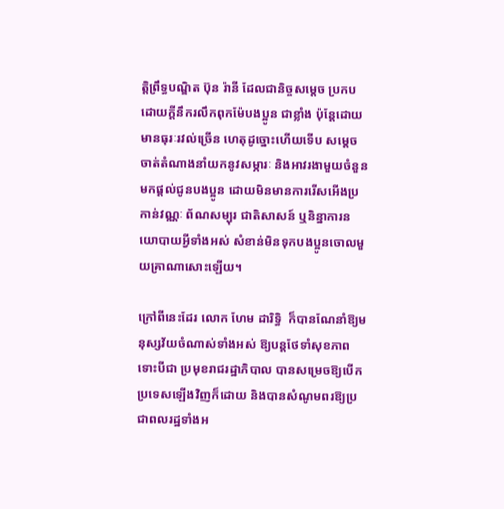ត្តិព្រឹទ្ធបណ្ឌិត ប៊ុន រ៉ានី ដែលជានិច្ចសម្ដេច ប្រកបដោយក្ដីនឹករលឹកពុកម៉ែបងប្អូន ជាខ្លាំង ប៉ុន្តែដោយមានធុរៈរវល់ច្រើន ហេតុដូច្នោះហើយទើប សម្ដេច ចាត់តំណាងនាំយកនូវសម្ភារៈ និងអាវរងាមួយចំនួន មកផ្ដល់ជូនបងប្អូន ដោយមិនមានការរើសអើងប្រកាន់វណ្ណៈ ព័ណសម្បុរ ជាតិសាសន៍ ឬនិន្នាការនយោបាយអ្វីទាំងអស់ សំខាន់មិនទុកបងប្អូនចោលមួយគ្រាណាសោះឡើយ។

ក្រៅពីនេះដែរ លោក ហែម ដារិទ្ធិ  ក៏បានណែនាំឱ្យមនុស្សវ័យចំណាស់ទាំងអស់ ឱ្យបន្តថែទាំសុខភាព ទោះបីជា ប្រមុខរាជរដ្ឋាភិបាល បានសម្រេចឱ្យបើកប្រទេសឡើងវិញក៏ដោយ និងបានសំណូមពរឱ្យប្រជាពលរដ្ឋទាំងអ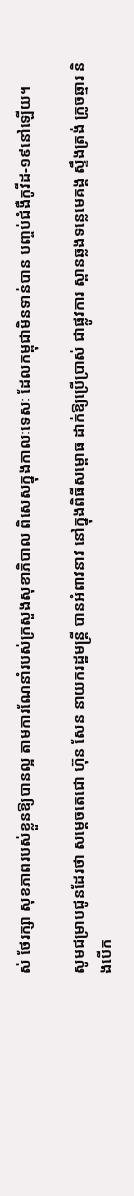ស់ ថែរក្សា សុខភាពរបស់ខ្លួនឱ្យបានល្អ តាមការណែនាំរបស់ក្រសួងសុខាភិបាល ពិសេសក្នុងកាលៈទេសៈ ដែលកម្ពុជាមិនទាន់បាន បញ្ចប់ជំងឺកូវីដ-១៩នៅឡើយ។

សូមជម្រាបជូនដែរថា សម្តេចតេជោ ហ៊ុន សែន នាយករដ្ឋមន្ត្រី បានអំពាវនាវ នៅក្នុងពិធីសម្ពោធ ដាក់ឱ្យប្រើប្រាស់ ជាផ្លូវការ ស្ពានឆ្លងទន្លេមេគង្គ ស្ទឹងត្រង់ ក្រូចឆ្មារ និងបើក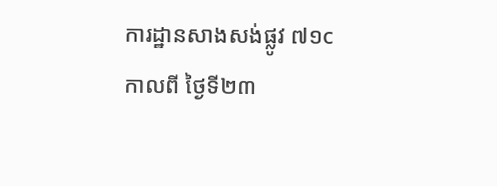ការដ្ឋានសាងសង់ផ្លូវ ៧១c កាលពី ថ្ងៃទី២៣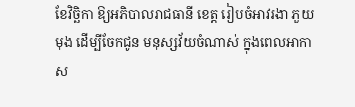ខែវិច្ឆិកា ឱ្យអភិបាលរាជធានី ខេត្ត រៀបចំអាវរងា ភួយ មុង ដើម្បីចែកជូន មនុស្សវ័យចំណាស់ ក្នុងពេលអាកាស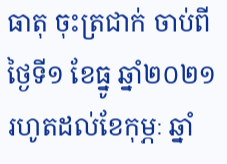ធាតុ ចុះត្រជាក់ ចាប់ពីថ្ងៃទី១ ខែធ្នូ ឆ្នាំ២០២១ រហូតដល់ខែកុម្ភៈ ឆ្នាំ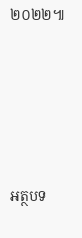២០២២៕





អត្ថបទ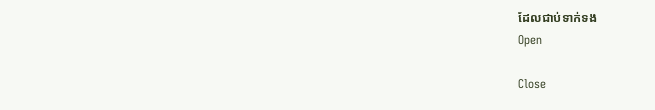ដែលជាប់ទាក់ទង
Open

Close